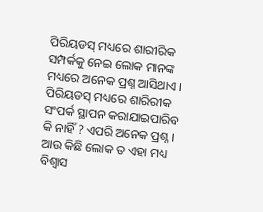ପିରିୟଡସ୍ ମଧ୍ୟରେ ଶାରୀରିକ ସମ୍ପର୍କକୁ ନେଇ ଲୋକ ମାନଙ୍କ ମଧ୍ୟରେ ଅନେକ ପ୍ରଶ୍ନ ଆସିଥାଏ । ପିରିୟଡସ୍ ମଧ୍ୟରେ ଶାରିରୀକ ସଂପର୍କ ସ୍ଥାପନ କରାଯାଇପାରିବ କି ନାହିଁ ? ଏପରି ଅନେକ ପ୍ରଶ୍ନ । ଆଉ କିଛି ଲୋକ ତ ଏହା ମଧ୍ୟ ବିଶ୍ୱାସ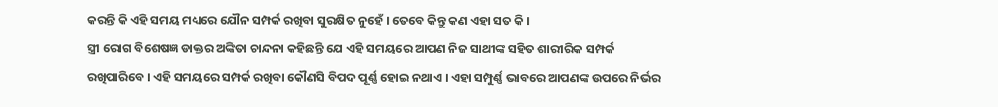କରନ୍ତି କି ଏହି ସମୟ ମଧ୍ୟରେ ଯୌନ ସମ୍ପର୍କ ରଖିବା ସୁରକ୍ଷିତ ନୁହେଁ । ତେବେ କିନ୍ତୁ କଣ ଏହା ସତ କି ।
ସ୍ତ୍ରୀ ରୋଗ ବିଶେଷଜ୍ଞ ଡାକ୍ତର ଅଙ୍କିତା ଚାନ୍ଦନା କହିଛନ୍ତି ଯେ ଏହି ସମୟରେ ଆପଣ ନିଜ ସାଥୀଙ୍କ ସହିତ ଶାରୀରିକ ସମ୍ପର୍କ ରଖିପାରିବେ । ଏହି ସମୟରେ ସମ୍ପର୍କ ରଖିବା କୌଣସି ବିପଦ ପୂର୍ଣ୍ଣ ହୋଇ ନଥାଏ । ଏହା ସମ୍ପୁର୍ଣ୍ଣ ଭାବରେ ଆପଣଙ୍କ ଉପରେ ନିର୍ଭର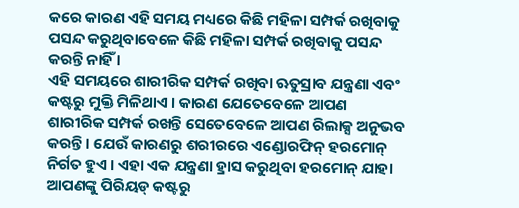କରେ କାରଣ ଏହି ସମୟ ମଧ୍ୟରେ କିଛି ମହିଳା ସମ୍ପର୍କ ରଖିବାକୁ ପସନ୍ଦ କରୁଥିବାବେଳେ କିଛି ମହିଳା ସମ୍ପର୍କ ରଖିବାକୁ ପସନ୍ଦ କରନ୍ତି ନାହିଁ ।
ଏହି ସମୟରେ ଶାରୀରିକ ସମ୍ପର୍କ ରଖିବା ଋତୁସ୍ରାବ ଯନ୍ତ୍ରଣା ଏବଂ କଷ୍ଟରୁ ମୁକ୍ତି ମିଳିଥାଏ । କାରଣ ଯେତେବେଳେ ଆପଣ ଶାରୀରିକ ସମ୍ପର୍କ ରଖନ୍ତି ସେତେବେଳେ ଆପଣ ରିଲାକ୍ସ ଅନୁଭବ କରନ୍ତି । ଯେଉଁ କାରଣରୁ ଶରୀରରେ ଏଣ୍ଡୋରଫିନ୍ ହରମୋନ୍ ନିର୍ଗତ ହୁଏ । ଏହା ଏକ ଯନ୍ତ୍ରଣା ହ୍ରାସ କରୁଥିବା ହରମୋନ୍ ଯାହା ଆପଣଙ୍କୁ ପିରିୟଡ୍ କଷ୍ଟରୁ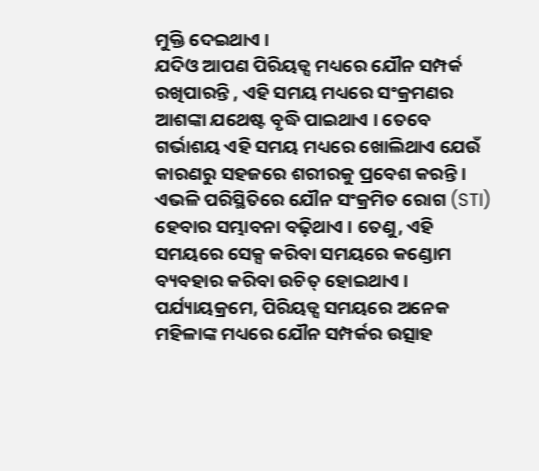ମୁକ୍ତି ଦେଇଥାଏ ।
ଯଦିଓ ଆପଣ ପିରିୟଡ୍ସ ମଧ୍ୟରେ ଯୌନ ସମ୍ପର୍କ ରଖିପାରନ୍ତି , ଏହି ସମୟ ମଧ୍ୟରେ ସଂକ୍ରମଣର ଆଶଙ୍କା ଯଥେଷ୍ଟ ବୃଦ୍ଧି ପାଇଥାଏ । ତେବେ ଗର୍ଭାଶୟ ଏହି ସମୟ ମଧ୍ୟରେ ଖୋଲିଥାଏ ଯେଉଁ କାରଣରୁ ସହଜରେ ଶରୀରକୁ ପ୍ରବେଶ କରନ୍ତି । ଏଭଳି ପରିସ୍ଥିତିରେ ଯୌନ ସଂକ୍ରମିତ ରୋଗ (STI) ହେବାର ସମ୍ଭାବନା ବଢ଼ିଥାଏ । ତେଣୁ, ଏହି ସମୟରେ ସେକ୍ସ କରିବା ସମୟରେ କଣ୍ଡୋମ ବ୍ୟବହାର କରିବା ଉଚିତ୍ ହୋଇଥାଏ ।
ପର୍ଯ୍ୟାୟକ୍ରମେ, ପିରିୟଡ୍ସ ସମୟରେ ଅନେକ ମହିଳାଙ୍କ ମଧ୍ୟରେ ଯୌନ ସମ୍ପର୍କର ଉତ୍ସାହ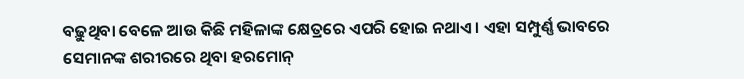ବଢ଼ୁଥିବା ବେଳେ ଆଉ କିଛି ମହିଳାଙ୍କ କ୍ଷେତ୍ରରେ ଏପରି ହୋଇ ନଥାଏ । ଏହା ସମ୍ପୁର୍ଣ୍ଣ ଭାବରେ ସେମାନଙ୍କ ଶରୀରରେ ଥିବା ହରମୋନ୍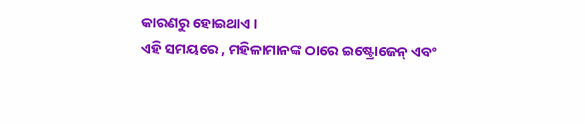କାରଣରୁ ହୋଇଥାଏ ।
ଏହି ସମୟରେ , ମହିଳାମାନଙ୍କ ଠାରେ ଇଷ୍ଟ୍ରୋଜେନ୍ ଏବଂ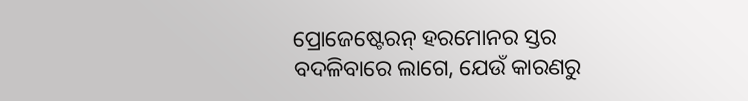ପ୍ରୋଜେଷ୍ଟେରନ୍ ହରମୋନର ସ୍ତର ବଦଳିବାରେ ଲାଗେ, ଯେଉଁ କାରଣରୁ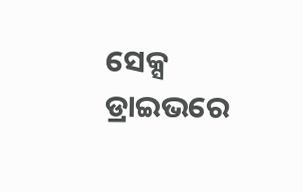ସେକ୍ସ ଡ୍ରାଇଭରେ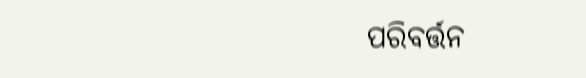ପରିବର୍ତ୍ତନ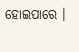ହୋଇପାରେ ।